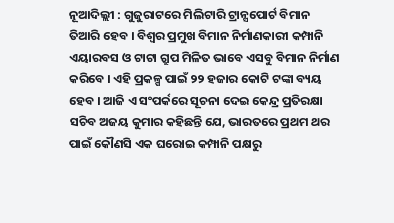ନୂଆଦିଲ୍ଲୀ : ଗୁଜୁରାଟରେ ମିଲିଟାରି ଟ୍ରାନ୍ସପୋର୍ଟ ବିମାନ ତିଆରି ହେବ । ବିଶ୍ୱର ପ୍ରମୁଖ ବିମାନ ନିର୍ମାଣକାରୀ କମ୍ପାନି ଏୟାରବସ ଓ ଟାଟା ଗ୍ରୁପ ମିଳିତ ଭାବେ ଏସବୁ ବିମାନ ନିର୍ମାଣ କରିବେ । ଏହି ପ୍ରକଳ୍ପ ପାଇଁ ୨୨ ହଜାର କୋଟି ଟଙ୍କା ବ୍ୟୟ ହେବ । ଆଜି ଏ ସଂପର୍କରେ ସୂଚନା ଦେଇ କେନ୍ଦ୍ର ପ୍ରତିରକ୍ଷା ସଚିବ ଅଜୟ କୁମାର କହିଛନ୍ତି ଯେ, ଭାରତରେ ପ୍ରଥମ ଥର ପାଇଁ କୌଣସି ଏକ ଘରୋଇ କମ୍ପାନି ପକ୍ଷରୁ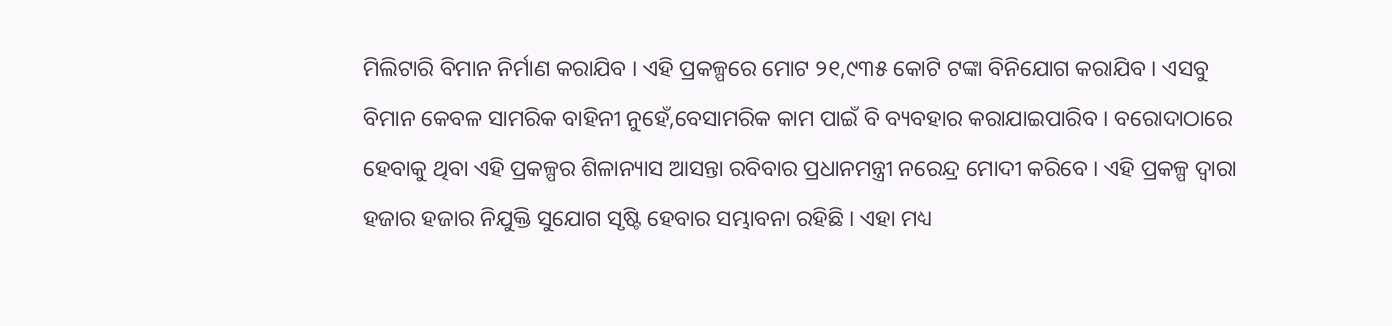ମିଲିଟାରି ବିମାନ ନିର୍ମାଣ କରାଯିବ । ଏହି ପ୍ରକଳ୍ପରେ ମୋଟ ୨୧,୯୩୫ କୋଟି ଟଙ୍କା ବିନିଯୋଗ କରାଯିବ । ଏସବୁ ବିମାନ କେବଳ ସାମରିକ ବାହିନୀ ନୁହେଁ,ବେସାମରିକ କାମ ପାଇଁ ବି ବ୍ୟବହାର କରାଯାଇପାରିବ । ବରୋଦାଠାରେ ହେବାକୁ ଥିବା ଏହି ପ୍ରକଳ୍ପର ଶିଳାନ୍ୟାସ ଆସନ୍ତା ରବିବାର ପ୍ରଧାନମନ୍ତ୍ରୀ ନରେନ୍ଦ୍ର ମୋଦୀ କରିବେ । ଏହି ପ୍ରକଳ୍ପ ଦ୍ୱାରା ହଜାର ହଜାର ନିଯୁକ୍ତି ସୁଯୋଗ ସୃଷ୍ଟି ହେବାର ସମ୍ଭାବନା ରହିଛି । ଏହା ମଧ୍ୟ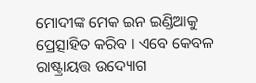ମୋଦୀଙ୍କ ମେକ ଇନ ଇଣ୍ଡିଆକୁ ପ୍ରେତ୍ସାହିତ କରିବ । ଏବେ କେବଳ ରାଷ୍ଟ୍ରାୟତ୍ତ ଉଦ୍ୟୋଗ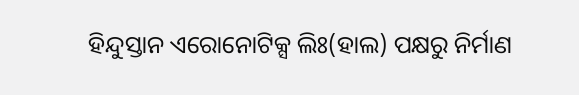ହିନ୍ଦୁସ୍ତାନ ଏରୋନୋଟିକ୍ସ ଲିଃ(ହାଲ) ପକ୍ଷରୁ ନିର୍ମାଣ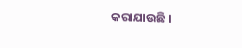କରାଯାଉଛି ।